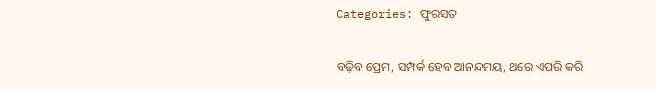Categories: ଫୁରସତ

ବଢ଼ିବ ପ୍ରେମ, ସମ୍ପର୍କ ହେବ ଆନନ୍ଦମୟ, ଥରେ ଏପରି କରି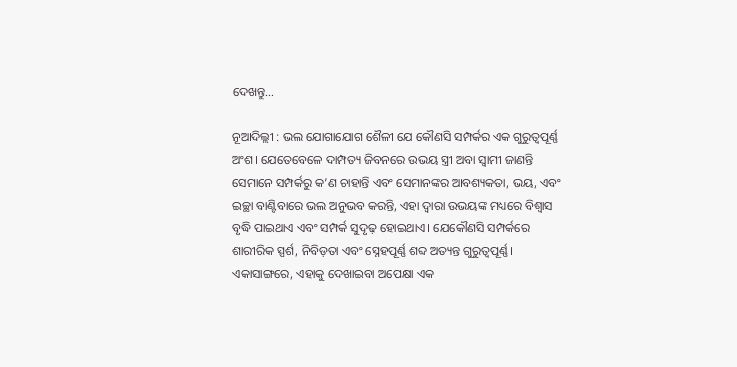ଦେଖନ୍ତୁ…

ନୂଆଦିଲ୍ଲୀ : ଭଲ ଯୋଗାଯୋଗ ଶୈଳୀ ଯେ କୌଣସି ସମ୍ପର୍କର ଏକ ଗୁରୁତ୍ୱପୂର୍ଣ୍ଣ ଅଂଶ। ଯେତେବେଳେ ଦାମ୍ପତ୍ୟ ଜିବନରେ ଉଭୟ ସ୍ତ୍ରୀ ଅବା ସ୍ବାମୀ ଜାଣନ୍ତି ସେମାନେ ସମ୍ପର୍କରୁ କ’ଣ ଚାହାନ୍ତି ଏବଂ ସେମାନଙ୍କର ଆବଶ୍ୟକତା, ଭୟ, ଏବଂ ଇଚ୍ଛା ବାଣ୍ଟିବାରେ ଭଲ ଅନୁଭବ କରନ୍ତି, ଏହା ଦ୍ୱାରା ଉଭୟଙ୍କ ମଧ୍ୟରେ ବିଶ୍ୱାସ ବୃଦ୍ଧି ପାଇଥାଏ ଏବଂ ସମ୍ପର୍କ ସୁଦୃଢ଼ ହୋଇଥାଏ। ଯେକୌଣସି ସମ୍ପର୍କରେ ଶାରୀରିକ ସ୍ପର୍ଶ, ନିବିଡ଼ତା ଏବଂ ସ୍ନେହପୂର୍ଣ୍ଣ ଶବ୍ଦ ଅତ୍ୟନ୍ତ ଗୁରୁତ୍ୱପୂର୍ଣ୍ଣ। ଏକାସାଙ୍ଗରେ, ଏହାକୁ ଦେଖାଇବା ଅପେକ୍ଷା ଏକ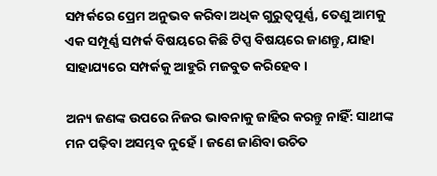ସମ୍ପର୍କରେ ପ୍ରେମ ଅନୁଭବ କରିବା ଅଧିକ ଗୁରୁତ୍ୱପୂର୍ଣ୍ଣ, ତେଣୁ ଆମକୁ ଏକ ସମ୍ପୂର୍ଣ୍ଣ ସମ୍ପର୍କ ବିଷୟରେ କିଛି ଟିପ୍ସ ବିଷୟରେ ଜାଣନ୍ତୁ, ଯାହା ସାହାଯ୍ୟରେ ସମ୍ପର୍କକୁ ଆହୁରି ମଜବୁତ କରିହେବ।

ଅନ୍ୟ ଜଣଙ୍କ ଉପରେ ନିଜର ଭାବନାକୁ ଜାହିର କରନ୍ତୁ ନାହିଁ: ସାଥୀଙ୍କ ମନ ପଢ଼ିବା ଅସମ୍ଭବ ନୁହେଁ। ଜଣେ ଜାଣିବା ଉଚିତ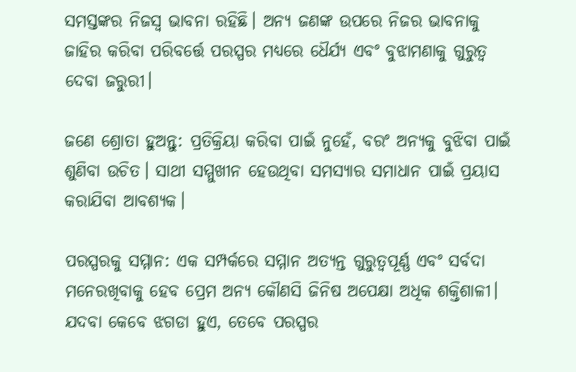ସମସ୍ତଙ୍କର ନିଜସ୍ବ ଭାବନା ରହିଛି। ଅନ୍ୟ ଜଣଙ୍କ ଉପରେ ନିଜର ଭାବନାକୁ ଜାହିର କରିବା ପରିବର୍ତ୍ତେ ପରସ୍ପର ମଧ୍ୟରେ ଧୈର୍ଯ୍ୟ ଏବଂ ବୁଝାମଣାକୁ ଗୁରୁତ୍ୱ ଦେବା ଜରୁରୀ।

ଜଣେ ଶ୍ରୋତା ହୁଅନ୍ତୁ: ପ୍ରତିକ୍ରିୟା କରିବା ପାଇଁ ନୁହେଁ, ବରଂ ଅନ୍ୟକୁ ବୁଝିବା ପାଇଁ ଶୁଣିବା ଉଚିତ। ସାଥୀ ସମ୍ମୁଖୀନ ହେଉଥିବା ସମସ୍ୟାର ସମାଧାନ ପାଇଁ ପ୍ରୟାସ କରାଯିବା ଆବଶ୍ୟକ।

ପରସ୍ପରକୁ ସମ୍ମାନ: ଏକ ସମ୍ପର୍କରେ ସମ୍ମାନ ଅତ୍ୟନ୍ତ ଗୁରୁତ୍ୱପୂର୍ଣ୍ଣ ଏବଂ ସର୍ବଦା ମନେରଖିବାକୁ ହେବ ପ୍ରେମ ଅନ୍ୟ କୌଣସି ଜିନିଷ ଅପେକ୍ଷା ଅଧିକ ଶକ୍ତିଶାଳୀ। ଯଦବା କେବେ ଝଗଡା ହୁଏ, ତେବେ ପରସ୍ପର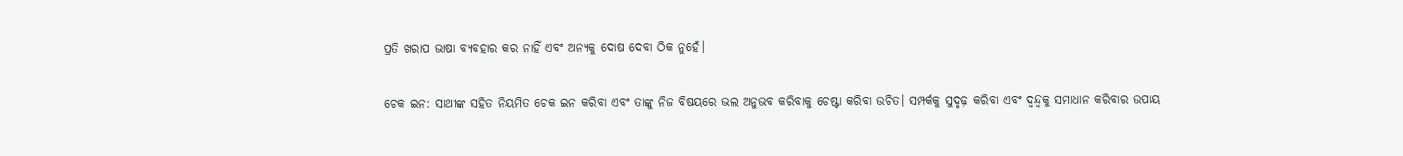ପ୍ରତି ଖରାପ ଭାଷା ବ୍ୟବହାର କର ନାହିଁ ଏବଂ ଅନ୍ୟକୁ ଦୋଷ ଦେବା ଠିକ ନୁହେଁ।

ଚେକ ଇନ: ସାଥୀଙ୍କ ସହିତ ନିୟମିତ ଚେକ ଇନ କରିବା ଏବଂ ତାଙ୍କୁ ନିଜ ବିଷୟରେ ଭଲ ଅନୁଭବ କରିବାକୁ ଚେଷ୍ଟା କରିବା ଉଚିତ। ସମ୍ପର୍କକୁ ସୁଦୃଢ଼ କରିବା ଏବଂ ଦ୍ୱନ୍ଦ୍ୱକୁ ସମାଧାନ କରିବାର ଉପାୟ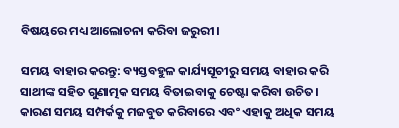ବିଷୟରେ ମଧ୍ୟ ଆଲୋଚନା କରିବା ଜରୁରୀ।

ସମୟ ବାହାର କରନ୍ତୁ: ବ୍ୟସ୍ତବହୁଳ କାର୍ଯ୍ୟସୂଚୀରୁ ସମୟ ବାହାର କରି ସାଥୀଙ୍କ ସହିତ ଗୁଣାତ୍ମକ ସମୟ ବିତାଇବାକୁ ଚେଷ୍ଟା କରିବା ଉଚିତ। କାରଣ ସମୟ ସମ୍ପର୍କକୁ ମଜବୁତ କରିବାରେ ଏବଂ ଏହାକୁ ଅଧିକ ସମୟ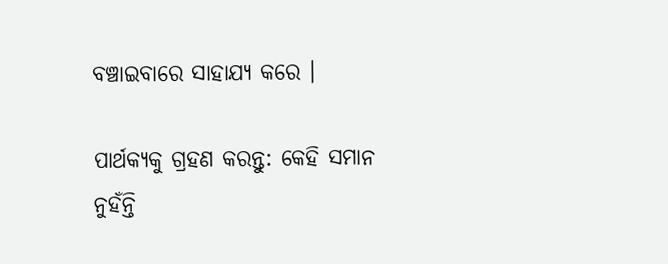ବଞ୍ଚାଇବାରେ ସାହାଯ୍ୟ କରେ ।

ପାର୍ଥକ୍ୟକୁ ଗ୍ରହଣ କରନ୍ତୁ: କେହି ସମାନ ନୁହଁନ୍ତି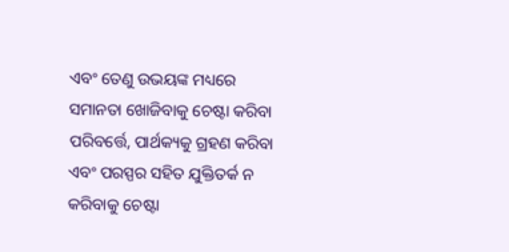ଏବଂ ତେଣୁ ଉଭୟଙ୍କ ମଧ୍ୟରେ ସମାନତା ଖୋଜିବାକୁ ଚେଷ୍ଟା କରିବା ପରିବର୍ତ୍ତେ, ପାର୍ଥକ୍ୟକୁ ଗ୍ରହଣ କରିବା ଏବଂ ପରସ୍ପର ସହିତ ଯୁକ୍ତିତର୍କ ନ କରିବାକୁ ଚେଷ୍ଟା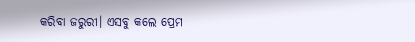କରିବା ଜରୁରୀ। ଏସବୁ କଲେ ପ୍ରେମ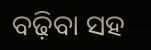ବଢ଼ିବା ସହ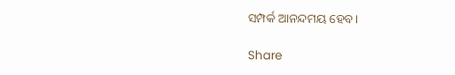ସମ୍ପର୍କ ଆନନ୍ଦମୟ ହେବ।

Share